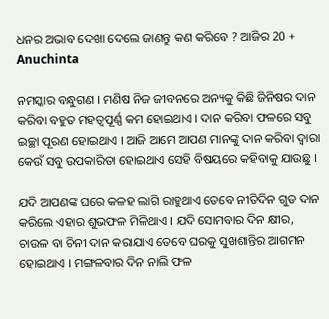ଧନର ଅଭାବ ଦେଖା ଦେଲେ ଜାଣନ୍ତୁ କଣ କରିବେ ? ଆଜିର 20 + Anuchinta

ନମସ୍କାର ବନ୍ଧୁଗଣ । ମଣିଷ ନିଜ ଜୀବନରେ ଅନ୍ୟକୁ କିଛି ଜିନିଷର ଦାନ କରିବା ବହୁତ ମହତ୍ବପୂର୍ଣ୍ଣ କମ ହୋଇଥାଏ । ଦାନ କରିବା ଫଳରେ ସବୁ ଇଚ୍ଛା ପୂରଣ ହୋଇଥାଏ । ଆଜି ଆମେ ଆପଣ ମାନଙ୍କୁ ଦାନ କରିବା ଦ୍ଵାରା କେଉଁ ସବୁ ଉପକାରିତା ହୋଇଥାଏ ସେହି ବିଷୟରେ କହିବାକୁ ଯାଉଛୁ ।

ଯଦି ଆପଣଙ୍କ ଘରେ କଳହ ଲାଗି ରାହୁଥାଏ ତେବେ ନୀତିଦିନ ଗୁଡ ଦାନ କରିଲେ ଏହାର ଶୁଭଫଳ ମିଳିଥାଏ । ଯଦି ସୋମବାର ଦିନ କ୍ଷୀର, ଚାଉଳ ବା ଚିନୀ ଦାନ କରାଯାଏ ତେବେ ଘରକୁ ସୁଖଶାନ୍ତିର ଆଗମନ ହୋଇଥାଏ । ମଙ୍ଗଳବାର ଦିନ ନାଲି ଫଳ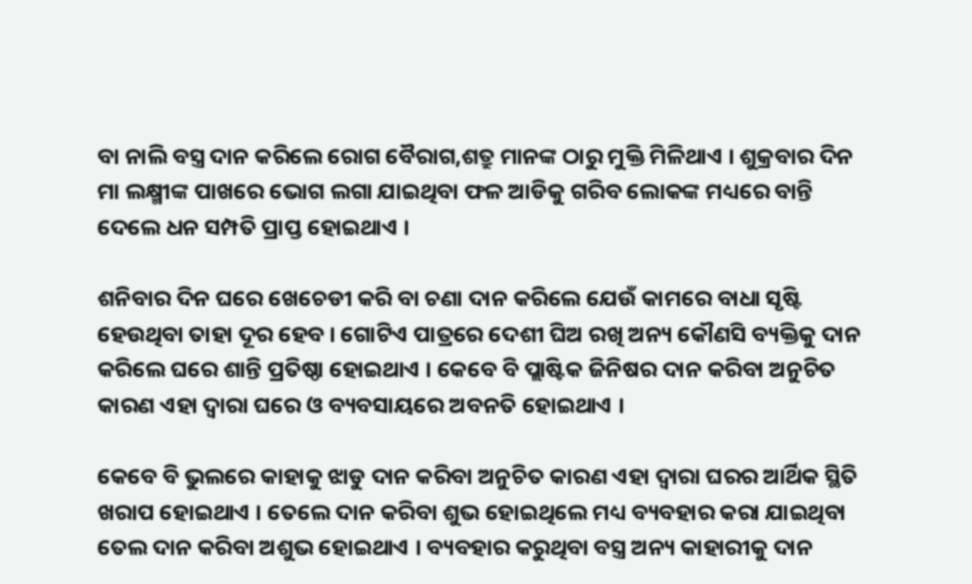ବା ନାଲି ବସ୍ତ୍ର ଦାନ କରିଲେ ରୋଗ ବୈରାଗ,ଶତ୍ରୁ ମାନଙ୍କ ଠାରୁ ମୁକ୍ତି ମିଳିଥାଏ । ଶୁକ୍ରବାର ଦିନ ମା ଲକ୍ଷ୍ମୀଙ୍କ ପାଖରେ ଭୋଗ ଲଗା ଯାଇଥିବା ଫଳ ଆଡିକୁ ଗରିବ ଲୋକଙ୍କ ମଧ୍ୟରେ ବାନ୍ତି ଦେଲେ ଧନ ସମ୍ପତି ପ୍ରାପ୍ତ ହୋଇଥାଏ ।

ଶନିବାର ଦିନ ଘରେ ଖେଚେଡୀ କରି ବା ଚଣା ଦାନ କରିଲେ ଯେଉଁ କାମରେ ବାଧା ସୃଷ୍ଟି ହେଉଥିବା ତାହା ଦୂର ହେବ । ଗୋଟିଏ ପାତ୍ରରେ ଦେଶୀ ଘିଅ ରଖି ଅନ୍ୟ କୌଣସି ବ୍ୟକ୍ତିକୁ ଦାନ କରିଲେ ଘରେ ଶାନ୍ତି ପ୍ରତିଷ୍ଠା ହୋଇଥାଏ । କେବେ ବି ପ୍ଲାଷ୍ଟିକ ଜିନିଷର ଦାନ କରିବା ଅନୁଚିତ କାରଣ ଏହା ଦ୍ଵାରା ଘରେ ଓ ବ୍ୟବସାୟରେ ଅବନତି ହୋଇଥାଏ ।

କେବେ ବି ଭୁଲରେ କାହାକୁ ଝାଡୁ ଦାନ କରିବା ଅନୁଚିତ କାରଣ ଏହା ଦ୍ଵାରା ଘରର ଆର୍ଥିକ ସ୍ଥିତି ଖରାପ ହୋଇଥାଏ । ତେଲେ ଦାନ କରିବା ଶୁଭ ହୋଇଥିଲେ ମଧ୍ୟ ବ୍ୟବହାର କରା ଯାଇଥିବା ତେଲ ଦାନ କରିବା ଅଶୁଭ ହୋଇଥାଏ । ବ୍ୟବହାର କରୁଥିବା ବସ୍ତ୍ର ଅନ୍ୟ କାହାରୀକୁ ଦାନ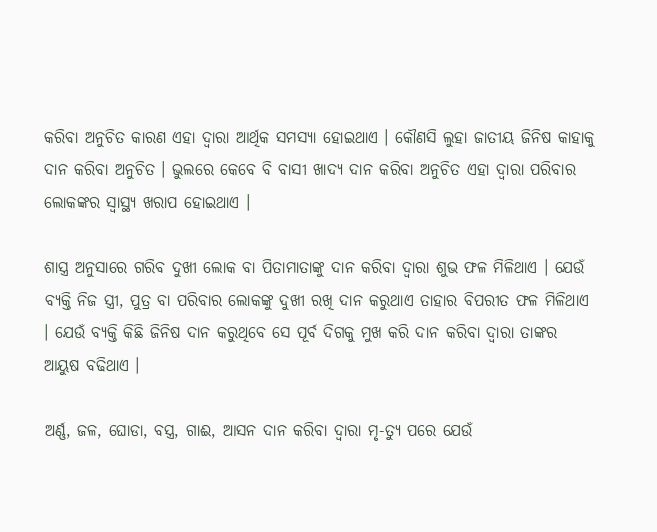କରିବା ଅନୁଚିତ କାରଣ ଏହା ଦ୍ଵାରା ଆର୍ଥିକ ସମସ୍ଯା ହୋଇଥାଏ । କୌଣସି ଲୁହା ଜାତୀୟ ଜିନିଷ କାହାକୁ ଦାନ କରିବା ଅନୁଚିତ । ଭୁଲରେ କେବେ ବି ବାସୀ ଖାଦ୍ଯ ଦାନ କରିବା ଅନୁଚିତ ଏହା ଦ୍ଵାରା ପରିବାର ଲୋକଙ୍କର ସ୍ୱାସ୍ଥ୍ୟ ଖରାପ ହୋଇଥାଏ ।

ଶାସ୍ତ୍ର ଅନୁସାରେ ଗରିବ ଦୁଖୀ ଲୋକ ବା ପିତାମାତାଙ୍କୁ ଦାନ କରିବା ଦ୍ଵାରା ଶୁଭ ଫଳ ମିଳିଥାଏ । ଯେଉଁ ବ୍ୟକ୍ତି ନିଜ ସ୍ତ୍ରୀ, ପୁତ୍ର ବା ପରିବାର ଲୋକଙ୍କୁ ଦୁଖୀ ରଖି ଦାନ କରୁଥାଏ ତାହାର ବିପରୀତ ଫଳ ମିଳିଥାଏ । ଯେଉଁ ବ୍ୟକ୍ତି କିଛି ଜିନିଷ ଦାନ କରୁଥିବେ ସେ ପୂର୍ବ ଦିଗକୁ ମୁଖ କରି ଦାନ କରିବା ଦ୍ଵାରା ତାଙ୍କର ଆୟୁଷ ବଢିଥାଏ ।

ଅର୍ଣ୍ଣ, ଜଳ, ଘୋଡା, ବସ୍ତ୍ର, ଗାଈ, ଆସନ ଦାନ କରିବା ଦ୍ଵାରା ମୃ-ତ୍ୟୁ ପରେ ଯେଉଁ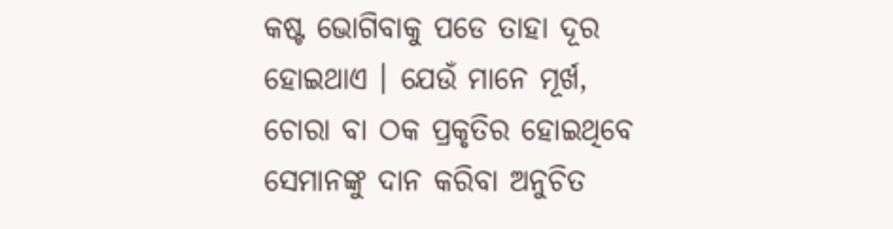କଷ୍ଟ ଭୋଗିବାକୁ ପଡେ ତାହା ଦୂର ହୋଇଥାଏ । ଯେଉଁ ମାନେ ମୂର୍ଖ, ଚୋରା ବା ଠକ ପ୍ରକୃତିର ହୋଇଥିବେ ସେମାନଙ୍କୁ ଦାନ କରିବା ଅନୁଚିତ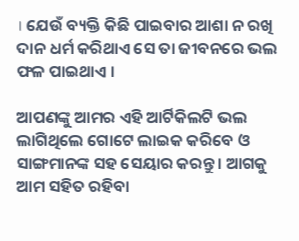। ଯେଉଁ ବ୍ୟକ୍ତି କିଛି ପାଇବାର ଆଶା ନ ରଖି ଦାନ ଧର୍ମ କରିଥାଏ ସେ ତା ଜୀବନରେ ଭଲ ଫଳ ପାଇଥାଏ ।

ଆପଣଙ୍କୁ ଆମର ଏହି ଆର୍ଟିକିଲଟି ଭଲ ଲାଗିଥିଲେ ଗୋଟେ ଲାଇକ କରିବେ ଓ ସାଙ୍ଗମାନଙ୍କ ସହ ସେୟାର କରନ୍ତୁ । ଆଗକୁ ଆମ ସହିତ ରହିବା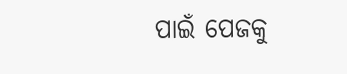ପାଇଁ ପେଜକୁ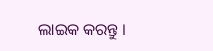ଲାଇକ କରନ୍ତୁ ।